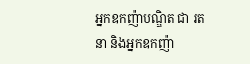អ្នកឧកញ៉ាបណ្ឌិត ជា រតនា និងអ្នកឧកញ៉ា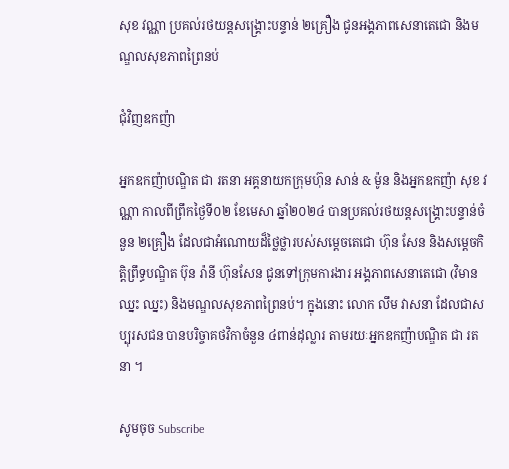សុខ វណ្ណា ប្រគល់រថយន្តសង្គ្រោះបន្ទាន់ ២គ្រឿង ជូនអង្គភាពសេនាតេជោ និងមណ្ឌលសុខភាពព្រៃនប់

ជុំវិញឧកញ៉ា

អ្នកឧកញ៉ាបណ្ឌិត ជា រតនា អគ្គនាយកក្រុមហ៊ុន សាន់ & ម៉ូន និងអ្នកឧកញ៉ា សុខ វណ្ណា កាលពីព្រឹកថ្ងៃទី០២ ខែមេសា ឆ្នាំ២០២៤ បានប្រគល់រថយន្តសង្គ្រោះបន្ទាន់ចំនួន ២គ្រឿង ដែលជាអំណោយដ៏ថ្លៃថ្លារបស់សម្ដេចតេជោ ហ៊ុន សែន និងសម្ដេចកិត្តិព្រឹទ្ធបណ្ឌិត ប៊ុន រ៉ានី ហ៊ុនសែន ជូនទៅក្រុមការងារ អង្គភាពសេនាតេជោ (វិមាន ឈ្នះ ឈ្នះ) និងមណ្ឌលសុខភាពព្រៃនប់។ ក្នុងនោះ លោក លឹម វាសនា ដែលជាសប្បុរសជន បានបរិច្ចាគថវិកាចំនួន ៤ពាន់ដុល្លារ តាមរយៈអ្នកឧកញ៉ាបណ្ឌិត ជា រតនា ។

សូមចុច Subscribe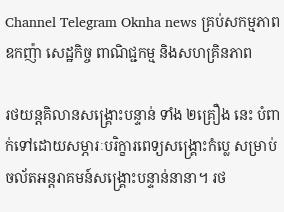Channel Telegram Oknha news គ្រប់សកម្មភាពឧកញ៉ា សេដ្ឋកិច្ច ពាណិជ្ជកម្ម និងសហគ្រិនភាព

រថយន្តគិលានសង្គ្រោះបន្ទាន់ ទាំង ២គ្រឿង នេះ បំពាក់ទៅដោយសម្ភារៈបរិក្ខារពេទ្យសង្គ្រោះកំប្លេ សម្រាប់ចល័តអន្តរាគមន៍សង្គ្រោះបន្ទាន់នានា។ រថ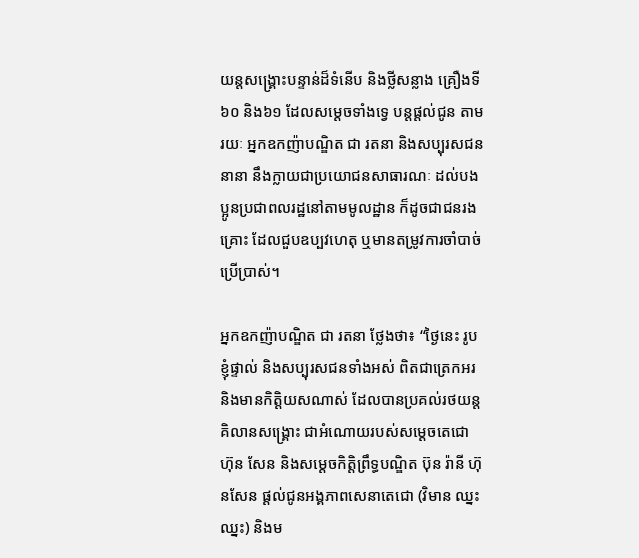យន្តសង្គ្រោះបន្ទាន់ដ៏ទំនើប និងថ្លីសន្លាង គ្រឿងទី៦០ និង៦១ ដែលសម្ដេចទាំងទ្វេ បន្តផ្ដល់ជូន តាមរយៈ អ្នកឧកញ៉ាបណ្ឌិត ជា រតនា និងសប្បុរសជននានា នឹងក្លាយជាប្រយោជនសាធារណៈ ដល់បងប្អូនប្រជាពលរដ្ឋនៅតាមមូលដ្ឋាន ក៏ដូចជាជនរងគ្រោះ ដែលជួបឧប្បវហេតុ ឬមានតម្រូវការចាំបាច់ប្រើប្រាស់។

អ្នកឧកញ៉ាបណ្ឌិត ជា រតនា ថ្លែងថា៖ “ថ្ងៃនេះ រូបខ្ញុំផ្ទាល់ និងសប្បុរសជនទាំងអស់ ពិតជាត្រេកអរ និងមានកិត្តិយសណាស់ ដែលបានប្រគល់រថយន្តគិលានសង្គ្រោះ ជាអំណោយរបស់សម្ដេចតេជោ ហ៊ុន សែន និងសម្ដេចកិត្តិព្រឹទ្ធបណ្ឌិត ប៊ុន រ៉ានី ហ៊ុនសែន ផ្ដល់ជូនអង្គភាពសេនាតេជោ (វិមាន ឈ្នះ ឈ្នះ) និងម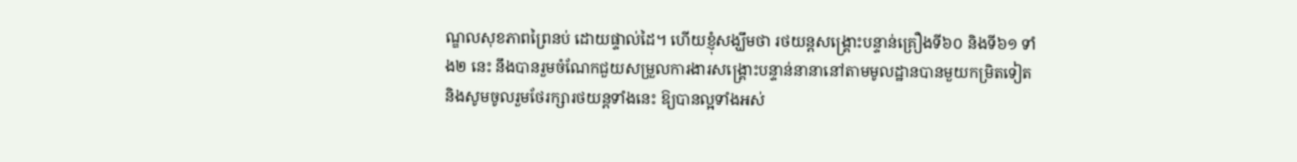ណ្ឌលសុខភាពព្រៃនប់ ដោយផ្ទាល់ដៃ។ ហើយខ្ញុំសង្ឃឹមថា រថយន្តសង្គ្រោះបន្ទាន់គ្រឿងទី៦០ និងទី៦១ ទាំង២ នេះ នឹងបានរួមចំណែកជួយសម្រួលការងារសង្គ្រោះបន្ទាន់នានានៅតាមមូលដ្ឋានបានមួយកម្រិតទៀត និងសូមចូលរួមថែរក្សារថយន្តទាំងនេះ ឱ្យបានល្អទាំងអស់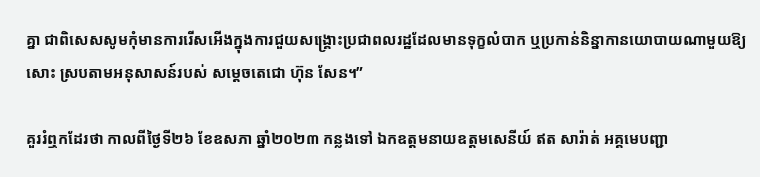គ្នា ជាពិសេសសូមកុំមានការរើសអើងក្នុងការជួយសង្គ្រោះប្រជាពលរដ្ឋដែលមានទុក្ខលំបាក ឬប្រកាន់និន្នាកានយោបាយណាមួយឱ្យសោះ ស្របតាមអនុសាសន៍របស់ សម្ដេចតេជោ ហ៊ុន សែន។”

គួររំឮកដែរថា កាលពីថ្ងៃទី២៦ ខែឧសភា ឆ្នាំ២០២៣ កន្លងទៅ ឯកឧត្ដមនាយឧត្តមសេនីយ៍ ឥត សារ៉ាត់ អគ្គមេបញ្ជា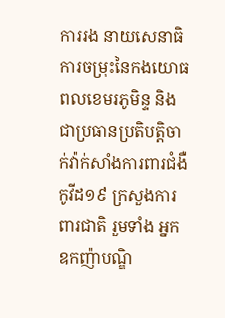ការរង នាយសេនាធិការចម្រុះនៃកងយោធពលខេមរភូមិន្ទ និងជាប្រធានប្រតិបត្តិចាក់វ៉ាក់សាំងការពារជំងឺកូវីដ១៩ ក្រសួងការពារជាតិ រួមទាំង អ្នកឧកញ៉ាបណ្ឌិ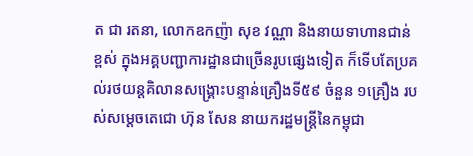ត ជា រតនា, លោកឧកញ៉ា សុខ វណ្ណា និងនាយទាហានជាន់ខ្ពស់ ក្នុងអគ្គបញ្ជាការដ្ឋានជាច្រើនរូបផ្សេងទៀត ក៏ទើបតែប្រគល់រថយន្តគិលានសង្គ្រោះបន្ទាន់គ្រឿងទី៥៩ ចំនួន ១គ្រឿង របស់សម្ដេចតេជោ ហ៊ុន សែន នាយករដ្ឋមន្ត្រីនៃកម្ពុជា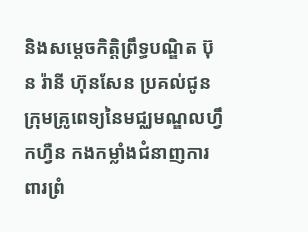និងសម្ដេចកិត្តិព្រឹទ្ធបណ្ឌិត ប៊ុន រ៉ានី ហ៊ុនសែន ប្រគល់ជូនក្រុមគ្រូពេទ្យនៃមជ្ឈមណ្ឌលហ្វឹកហ្វឺន កងកម្លាំងជំនាញការពារព្រំ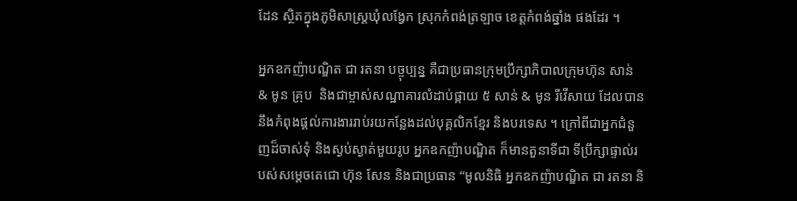ដែន ស្ថិតក្នុងភូមិសាស្ត្រឃុំលង្វែក ស្រុកកំពង់ត្រឡាច ខេត្តកំពង់ឆ្នាំង ផងដែរ ។

អ្នកឧកញ៉ាបណ្ឌិត ជា រតនា បច្ចុប្បន្ន គឺជាប្រធានក្រុមប្រឹក្សាភិបាលក្រុមហ៊ុន សាន់ & មូន គ្រុប  និងជាម្ចាស់សណ្ឋាគារលំដាប់ផ្កាយ ៥ សាន់ & មូន រីវើសាយ ដែលបាននឹងកំពុងផ្ដល់ការងាររាប់រយកន្លែងដល់បុគ្គលិកខ្មែរ និងបរទេស ។ ក្រៅពីជាអ្នកជំនួញដ៏ចាស់ទុំ និងស្ងប់ស្ងាត់មួយរូប អ្នកឧកញ៉ាបណ្ឌិត ក៏មានតួនាទីជា ទីប្រឹក្សាផ្ទាល់របស់សម្ដេចតេជោ ហ៊ុន សែន និងជាប្រធាន “មូលនិធិ អ្នកឧកញ៉ាបណ្ឌិត ជា រតនា និ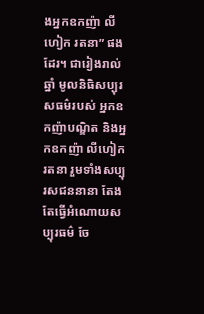ងអ្នកឧកញ៉ា លីហៀក រតនា” ផងដែរ។ ជារៀងរាល់ឆ្នាំ មូលនិធិសប្បុរសធម៌របស់ អ្នកឧកញ៉ាបណ្ឌិត និងអ្នកឧកញ៉ា លីហៀក រតនា រួមទាំងសប្បុរសជននានា តែងតែធ្វើអំណោយសប្បុរធម៌ ចែ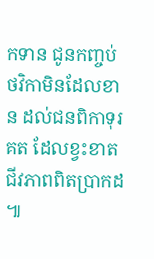កទាន ជូនកញ្ចប់ថវិកាមិនដែលខាន ដល់ជនពិកាទុរគត ដែលខ្វះខាតជីវភាពពិតប្រាកដ ៕